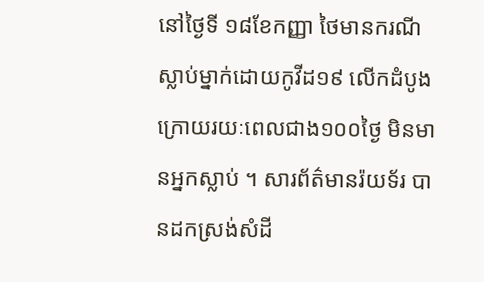នៅថ្ងៃទី ១៨ខែកញ្ញា ថៃមានករណីស្លាប់ម្នាក់ដោយកូវីដ១៩ លើកដំបូង ក្រោយរយៈពេលជាង១០០ថ្ងៃ មិនមានអ្នកស្លាប់ ។ សារព័ត៌មានរ៉យទ័រ បានដកស្រង់សំដី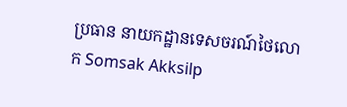ប្រធាន នាយកដ្ឋានទេសចរណ៍ថៃលោក Somsak Akksilp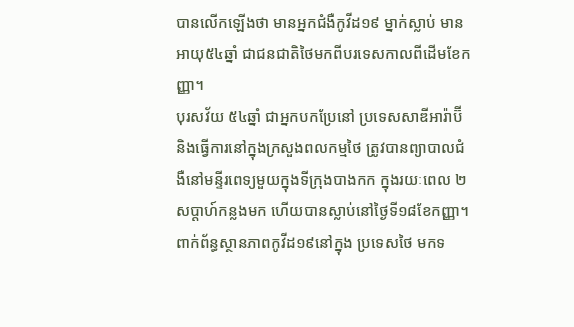បានលើកឡើងថា មានអ្នកជំងឺកូវីដ១៩ ម្នាក់ស្លាប់ មានអាយុ៥៤ឆ្នាំ ជាជនជាតិថៃមកពីបរទេសកាលពីដើមខែកញ្ញា។
បុរសវ័យ ៥៤ឆ្នាំ ជាអ្នកបកប្រែនៅ ប្រទេសសាឌីអារ៉ាប៊ី និងធ្វើការនៅក្នុងក្រសួងពលកម្មថៃ ត្រូវបានព្យាបាលជំងឺនៅមន្ទីរពេទ្យមួយក្នុងទីក្រុងបាងកក ក្នុងរយៈពេល ២សប្តាហ៍កន្លងមក ហើយបានស្លាប់នៅថ្ងៃទី១៨ខែកញ្ញា។
ពាក់ព័ន្ធស្ថានភាពកូវីដ១៩នៅក្នុង ប្រទេសថៃ មកទ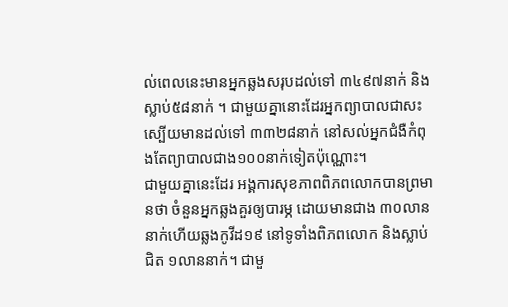ល់ពេលនេះមានអ្នកឆ្លងសរុបដល់ទៅ ៣៤៩៧នាក់ និងស្លាប់៥៨នាក់ ។ ជាមួយគ្នានោះដែរអ្នកព្យាបាលជាសះស្បើយមានដល់ទៅ ៣៣២៨នាក់ នៅសល់អ្នកជំងឺកំពុងតែព្យាបាលជាង១០០នាក់ទៀតប៉ុណ្ណោះ។
ជាមួយគ្នានេះដែរ អង្គការសុខភាពពិភពលោកបានព្រមានថា ចំនួនអ្នកឆ្លងគួរឲ្យបារម្ភ ដោយមានជាង ៣០លាននាក់ហើយឆ្លងកូវីដ១៩ នៅទូទាំងពិភពលោក និងស្លាប់ជិត ១លាននាក់។ ជាមួ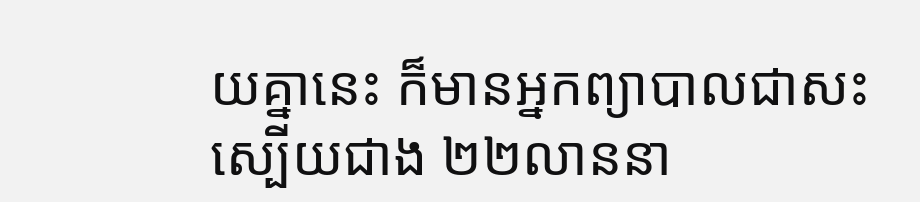យគ្នានេះ ក៏មានអ្នកព្យាបាលជាសះស្បើយជាង ២២លាននា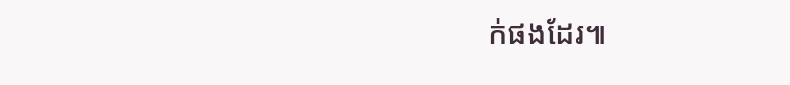ក់ផងដែរ៕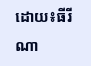ដោយ៖ធីរីណា